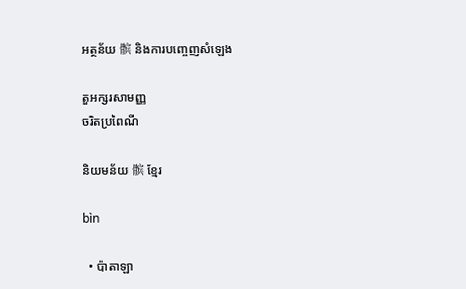អត្ថន័យ 髌 និងការបញ្ចេញសំឡេង

តួអក្សរសាមញ្ញ
ចរិតប្រពៃណី

និយមន័យ 髌 ខ្មែរ

bìn

  • ប៉ាតាឡា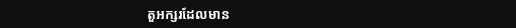តួអក្សរដែលមាន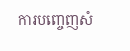ការបញ្ចេញសំ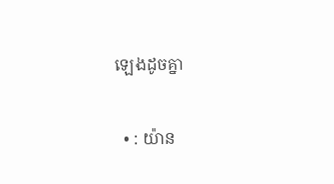ឡេងដូចគ្នា

  • : យ៉ាន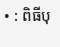• : ពិធីបុ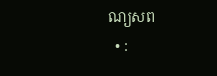ណ្យសព
  • :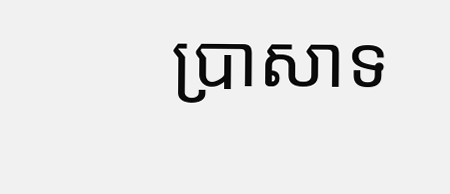ប្រាសាទ